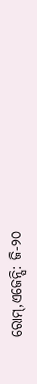ରୋମ୍,ଏଜେନ୍ସି: ଜି-୨୦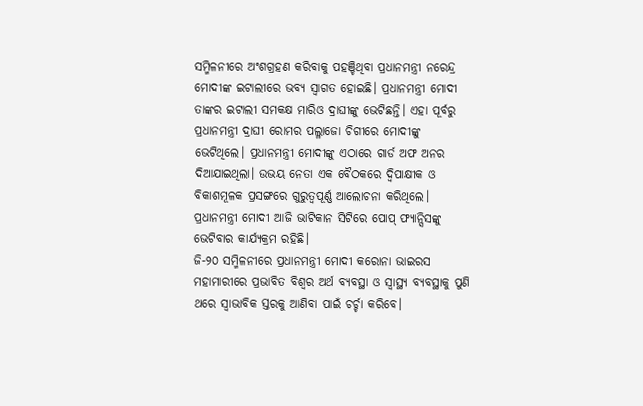ସମ୍ମିଳନୀରେ ଅଂଶଗ୍ରହଣ କରିବାକୁ ପହଞ୍ଚିଥିବା ପ୍ରଧାନମନ୍ତ୍ରୀ ନରେନ୍ଦ୍ର ମୋଦୀଙ୍କ ଇଟାଲୀରେ ଭବ୍ୟ ସ୍ୱାଗତ ହୋଇଛି। ପ୍ରଧାନମନ୍ତ୍ରୀ ମୋଦୀ ତାଙ୍କର ଇଟାଲୀ ସମକକ୍ଷ ମାରିଓ ଦ୍ରାଘୀଙ୍କୁ ଭେଟିଛନ୍ତି। ଏହା ପୂର୍ବରୁ ପ୍ରଧାନମନ୍ତ୍ରୀ ଦ୍ରାଘୀ ରୋମର ପଲ୍ଳାଜୋ ଚିଗୀରେ ମୋଦୀଙ୍କୁ ଭେଟିଥିଲେ। ପ୍ରଧାନମନ୍ତ୍ରୀ ମୋଦୀଙ୍କୁ ଏଠାରେ ଗାର୍ଡ ଅଫ ଅନର ଦିଆଯାଇଥିଲା। ଉଭୟ ନେତା ଏକ ବୈଠକରେ ଦ୍ୱିପାକ୍ଷୀକ ଓ ବିକାଶମୂଳକ ପ୍ରସଙ୍ଗରେ ଗୁରୁତ୍ୱପୂର୍ଣ୍ଣ ଆଲୋଚନା କରିଥିଲେ। ପ୍ରଧାନମନ୍ତ୍ରୀ ମୋଦୀ ଆଜି ଭାଟିକାନ ସିଟିରେ ପୋପ୍ ଫ୍ୟାନ୍ସିସଙ୍କୁ ଭେଟିବାର କାର୍ଯ୍ୟକ୍ରମ ରହିଛି।
ଜି-୨୦ ସମ୍ମିଳନୀରେ ପ୍ରଧାନମନ୍ତ୍ରୀ ମୋଦୀ କରୋନା ଭାଇରସ ମହାମାରୀରେ ପ୍ରଭାବିତ ବିଶ୍ୱର ଅର୍ଥ ବ୍ୟବସ୍ଥା ଓ ସ୍ୱାସ୍ଥ୍ୟ ବ୍ୟବସ୍ଥାକୁ ପୁଣି ଥରେ ସ୍ୱାଭାବିକ ସ୍ତରକୁ ଆଣିବା ପାଇଁ ଚର୍ଚ୍ଚା କରିବେ।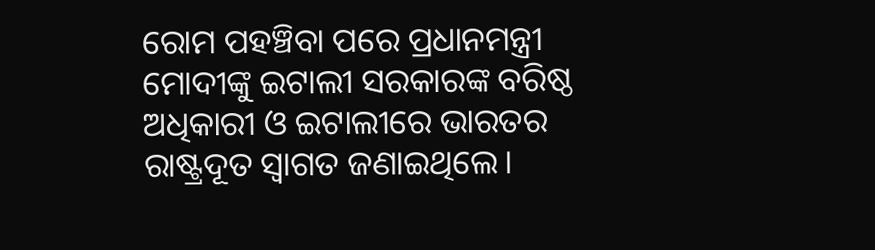ରୋମ ପହଞ୍ଚିବା ପରେ ପ୍ରଧାନମନ୍ତ୍ରୀ ମୋଦୀଙ୍କୁ ଇଟାଲୀ ସରକାରଙ୍କ ବରିଷ୍ଠ ଅଧିକାରୀ ଓ ଇଟାଲୀରେ ଭାରତର ରାଷ୍ଟ୍ରଦୂତ ସ୍ୱାଗତ ଜଣାଇଥିଲେ।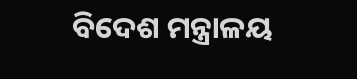ବିଦେଶ ମନ୍ତ୍ରାଳୟ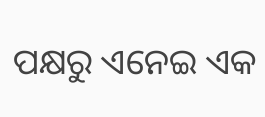ପକ୍ଷରୁ ଏନେଇ ଏକ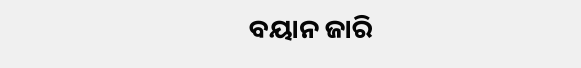ବୟାନ ଜାରି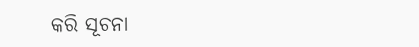କରି ସୂଚନା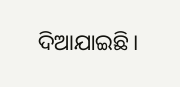ଦିଆଯାଇଛି।